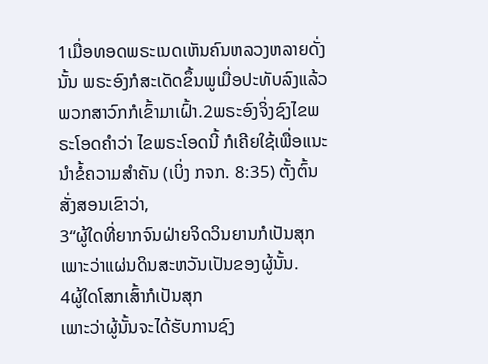1ເມື່ອທອດພຣະເນດເຫັນຄົນຫລວງຫລາຍດັ່ງນັ້ນ ພຣະອົງກໍສະເດັດຂຶ້ນພູເມື່ອປະທັບລົງແລ້ວພວກສາວົກກໍເຂົ້າມາເຝົ້າ.2ພຣະອົງຈິ່ງຊົງໄຂພຣະໂອດຄຳວ່າ ໄຂພຣະໂອດນີ້ ກໍເຄີຍໃຊ້ເພື່ອແນະນຳຂໍ້ຄວາມສຳຄັນ (ເບິ່ງ ກຈກ. 8:35) ຕັ້ງຕົ້ນສັ່ງສອນເຂົາວ່າ,
3“ຜູ້ໃດທີ່ຍາກຈົນຝ່າຍຈິດວິນຍານກໍເປັນສຸກ
ເພາະວ່າແຜ່ນດິນສະຫວັນເປັນຂອງຜູ້ນັ້ນ.
4ຜູ້ໃດໂສກເສົ້າກໍເປັນສຸກ
ເພາະວ່າຜູ້ນັ້ນຈະໄດ້ຮັບການຊົງ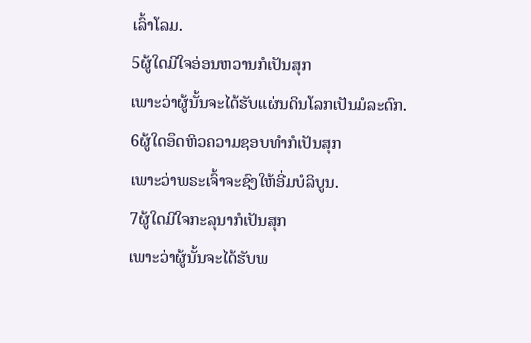ເລົ້າໂລມ.
5ຜູ້ໃດມີໃຈອ່ອນຫວານກໍເປັນສຸກ
ເພາະວ່າຜູ້ນັ້ນຈະໄດ້ຮັບແຜ່ນດິນໂລກເປັນມໍລະດົກ.
6ຜູ້ໃດອຶດຫິວຄວາມຊອບທຳກໍເປັນສຸກ
ເພາະວ່າພຣະເຈົ້າຈະຊົງໃຫ້ອີ່ມບໍລິບູນ.
7ຜູ້ໃດມີໃຈກະລຸນາກໍເປັນສຸກ
ເພາະວ່າຜູ້ນັ້ນຈະໄດ້ຮັບພ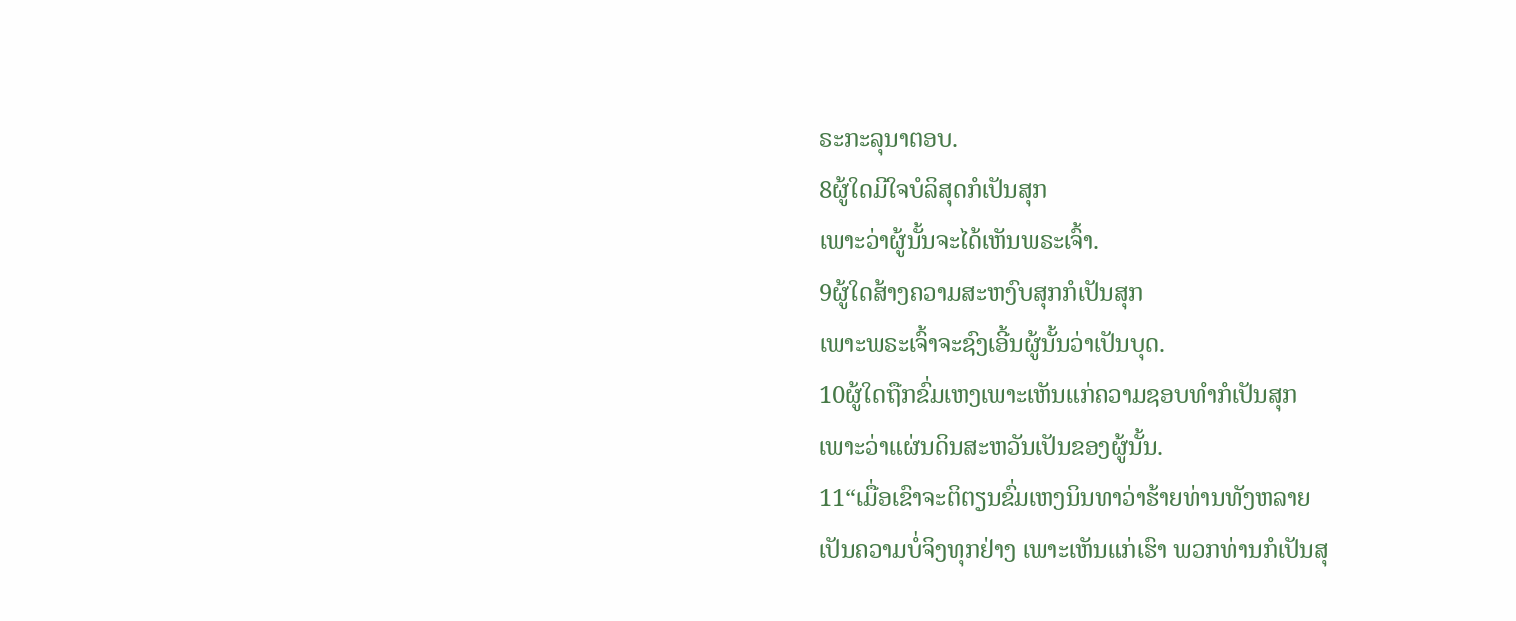ຣະກະລຸນາຕອບ.
8ຜູ້ໃດມີໃຈບໍລິສຸດກໍເປັນສຸກ
ເພາະວ່າຜູ້ນັ້ນຈະໄດ້ເຫັນພຣະເຈົ້າ.
9ຜູ້ໃດສ້າງຄວາມສະຫງົບສຸກກໍເປັນສຸກ
ເພາະພຣະເຈົ້າຈະຊົງເອີ້ນຜູ້ນັ້ນວ່າເປັນບຸດ.
10ຜູ້ໃດຖືກຂົ່ມເຫງເພາະເຫັນແກ່ຄວາມຊອບທຳກໍເປັນສຸກ
ເພາະວ່າແຜ່ນດິນສະຫວັນເປັນຂອງຜູ້ນັ້ນ.
11“ເມື່ອເຂົາຈະຕິຕຽນຂົ່ມເຫງນິນທາວ່າຮ້າຍທ່ານທັງຫລາຍ
ເປັນຄວາມບໍ່ຈິງທຸກຢ່າງ ເພາະເຫັນແກ່ເຮົາ ພວກທ່ານກໍເປັນສຸ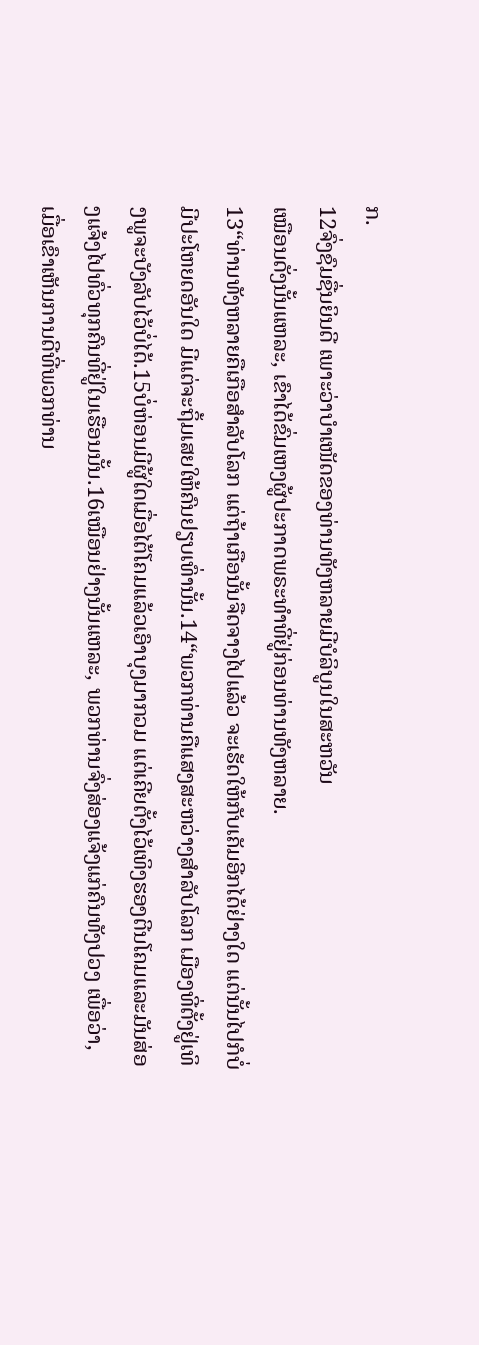ກ.
12ຈົ່ງຊົມຊື່ນຍິນດີ ເພາະວ່າບຳເໜັດຂອງທ່ານທັງຫລາຍມີບໍລິບູນໃນສະຫວັນ
ເໝືອນດັ່ງນັ້ນແຫລະ, ເຂົາໄດ້ຂົ່ມເຫງຜູ້ປະກາດພຣະທຳທີ່ຢູ່ກ່ອນທ່ານທັງຫລາຍ.
13“ທ່ານທັງຫລາຍຄືເກືອສຳລັບໂລກ ແຕ່ຖ້າເກືອນັ້ນຈືດຈາງໄປແລ້ວ ຈະເຮັດໃຫ້ກັບເຄັມອີກໄດ້ຢ່າງໃດ ແຕ່ນັ້ນໄປກໍບໍ່ມີປະໂຫຍດອັນໃດ ມີແຕ່ຈະຖິ້ມເສຍໃຫ້ຄົນຢຽບເທົ່ານັ້ນ.14“ພວກທ່ານຄືແສງສະຫວ່າງສຳລັບໂລກ ເມືອງທີ່ຕັ້ງຢູ່ເທິງພູຈະບັງລັບໄວ້ບໍ່ໄດ້.15ບໍ່ຫ່ອນມີຜູ້ໃດເມື່ອໄຕ້ໂຄມແລ້ວເອົາບຸງມາກວມ ແຕ່ເຄີຍຕັ້ງໄວ້ເທິງຮອງຕີນໂຄມແລະມັນສ່ອງແຈ້ງໄປທົ່ວທຸກຄົນທີ່ຢູ່ໃນເຮືອນນັ້ນ.16ເໝືອນຢ່າງນັ້ນແຫລະ, ພວກທ່ານຈົ່ງສ່ອງແຈ້ງແກ່ຄົນທັງປວງ ເພື່ອວ່າ, ເມື່ອເຂົາເຫັນການດີທີ່ພວກທ່ານ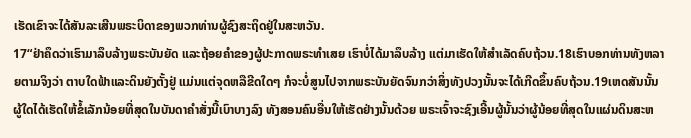ເຮັດເຂົາຈະໄດ້ສັນລະເສີນພຣະບິດາຂອງພວກທ່ານຜູ້ຊົງສະຖິດຢູ່ໃນສະຫວັນ.
17“ຢ່າຄຶດວ່າເຮົາມາລຶບລ້າງພຣະບັນຍັດ ແລະຖ້ອຍຄຳຂອງຜູ້ປະກາດພຣະທຳເສຍ ເຮົາບໍ່ໄດ້ມາລຶບລ້າງ ແຕ່ມາເຮັດໃຫ້ສຳເລັດຄົບຖ້ວນ.18ເຮົາບອກທ່ານທັງຫລາຍຕາມຈິງວ່າ ຕາບໃດຟ້າແລະດິນຍັງຕັ້ງຢູ່ ແມ່ນແຕ່ຈຸດຫລືຂີດໃດໆ ກໍຈະບໍ່ສູນໄປຈາກພຣະບັນຍັດຈົນກວ່າສິ່ງທັງປວງນັ້ນຈະໄດ້ເກີດຂຶ້ນຄົບຖ້ວນ.19ເຫດສັນນັ້ນຜູ້ໃດໄດ້ເຮັດໃຫ້ຂໍ້ເລັກນ້ອຍທີ່ສຸດໃນບັນດາຄຳສັ່ງນີ້ເບົາບາງລົງ ທັງສອນຄົນອື່ນໃຫ້ເຮັດຢ່າງນັ້ນດ້ວຍ ພຣະເຈົ້າຈະຊົງເອີ້ນຜູ້ນັ້ນວ່າຜູ້ນ້ອຍທີ່ສຸດໃນແຜ່ນດິນສະຫ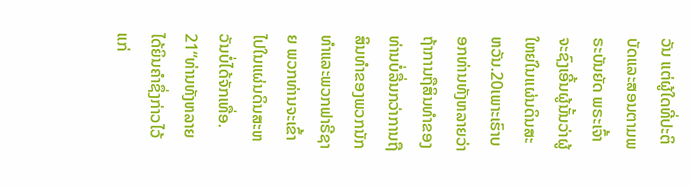ວັນ ແຕ່ຜູ້ໃດທີ່ປະຕິບັດແລະສອນຕາມພຣະບັນຍັດ ພຣະເຈົ້າຈະຊົງເອີ້ນຜູ້ນັ້ນວ່າຜູ້ໃຫຍ່ໃນແຜ່ນດິນສະຫວັນ.20ເພາະເຮົາບອກທ່ານທັງຫລາຍວ່າ ຖ້າການຖືສິນທຳຂອງທ່ານບໍ່ລື່ນກວ່າການຖືສິນທຳຂອງພວກນັກທຳແລະພວກຟາຣີຊາຍ ພວກທ່ານຈະເຂົ້າໄປໃນແຜ່ນດິນສະຫວັນບໍ່ໄດ້ຈັກເທື່ອ.
21“ທ່ານທັງຫລາຍໄດ້ຍິນຄຳຊຶ່ງກ່າວໄວ້ແກ່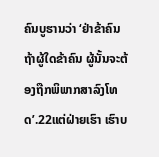ຄົນບູຮານວ່າ ‘ຢ່າຂ້າຄົນ ຖ້າຜູ້ໃດຂ້າຄົນ ຜູ້ນັ້ນຈະຕ້ອງຖືກພິພາກສາລົງໂທດ’.22ແຕ່ຝ່າຍເຮົາ ເຮົາບ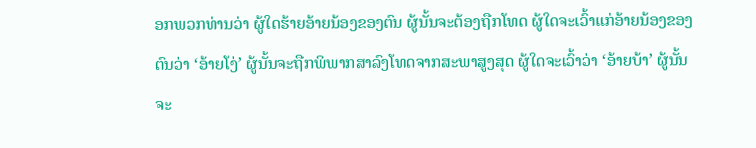ອກພວກທ່ານວ່າ ຜູ້ໃດຮ້າຍອ້າຍນ້ອງຂອງຕົນ ຜູ້ນັ້ນຈະຕ້ອງຖືກໂທດ ຜູ້ໃດຈະເວົ້າແກ່ອ້າຍນ້ອງຂອງຕົນວ່າ ‘ອ້າຍໂງ່’ ຜູ້ນັ້ນຈະຖືກພິພາກສາລົງໂທດຈາກສະພາສູງສຸດ ຜູ້ໃດຈະເວົ້າວ່າ ‘ອ້າຍບ້າ’ ຜູ້ນັ້ນຈະ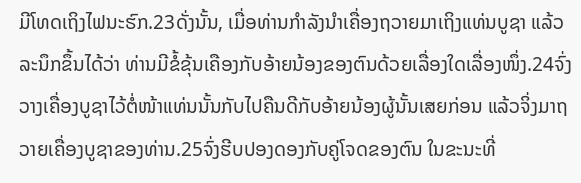ມີໂທດເຖິງໄຟນະຮົກ.23ດັ່ງນັ້ນ, ເມື່ອທ່ານກຳລັງນຳເຄື່ອງຖວາຍມາເຖິງແທ່ນບູຊາ ແລ້ວລະນຶກຂຶ້ນໄດ້ວ່າ ທ່ານມີຂໍ້ຂຸ້ນເຄືອງກັບອ້າຍນ້ອງຂອງຕົນດ້ວຍເລື່ອງໃດເລື່ອງໜຶ່ງ.24ຈົ່ງວາງເຄື່ອງບູຊາໄວ້ຕໍ່ໜ້າແທ່ນນັ້ນກັບໄປຄືນດີກັບອ້າຍນ້ອງຜູ້ນັ້ນເສຍກ່ອນ ແລ້ວຈິ່ງມາຖວາຍເຄື່ອງບູຊາຂອງທ່ານ.25ຈົ່ງຮີບປອງດອງກັບຄູ່ໂຈດຂອງຕົນ ໃນຂະນະທີ່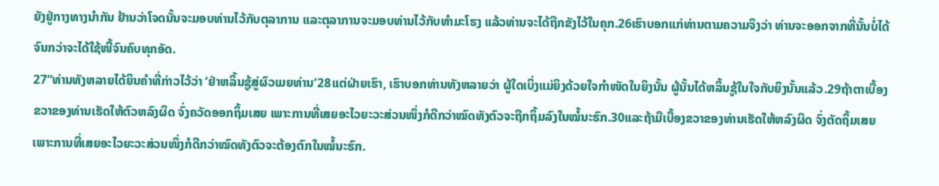ຍັງຢູ່ກາງທາງນຳກັນ ຢ້ານວ່າໂຈດນັ້ນຈະມອບທ່ານໄວ້ກັບຕຸລາການ ແລະຕຸລາການຈະມອບທ່ານໄວ້ກັບທຳມະໂຮງ ແລ້ວທ່ານຈະໄດ້ຖືກຂັງໄວ້ໃນຄຸກ.26ເຮົາບອກແກ່ທ່ານຕາມຄວາມຈິງວ່າ ທ່ານຈະອອກຈາກທີ່ນັ້ນບໍ່ໄດ້ຈົນກວ່າຈະໄດ້ໃຊ້ໜີ້ຈົນຄົບທຸກອັດ.
27“ທ່ານທັງຫລາຍໄດ້ຍິນຄຳທີ່ກ່າວໄວ້ວ່າ ‘ຢ່າຫລິ້ນຊູ້ສູ່ຜົວເມຍທ່ານ’28ແຕ່ຝ່າຍເຮົາ, ເຮົາບອກທ່ານທັງຫລາຍວ່າ ຜູ້ໃດເບິ່ງແມ່ຍິງດ້ວຍໃຈກຳໜັດໃນຍິງນັ້ນ ຜູ້ນັ້ນໄດ້ຫລິ້ນຊູ້ໃນໃຈກັບຍິງນັ້ນແລ້ວ.29ຖ້າຕາເບື້ອງຂວາຂອງທ່ານເຮັດໃຫ້ຕົວຫລົງຜິດ ຈົ່ງຄວັດອອກຖິ້ມເສຍ ເພາະການທີ່ເສຍອະໄວຍະວະສ່ວນໜຶ່ງກໍດີກວ່າໝົດທັງຕົວຈະຖືກຖິ້ມລົງໃນໝໍ້ນະຮົກ.30ແລະຖ້າມືເບື້ອງຂວາຂອງທ່ານເຮັດໃຫ້ຫລົງຜິດ ຈົ່ງຕັດຖິ້ມເສຍ ເພາະການທີ່ເສຍອະໄວຍະວະສ່ວນໜຶ່ງກໍດີກວ່າໝົດທັງຕົວຈະຕ້ອງຕົກໃນໝໍ້ນະຮົກ.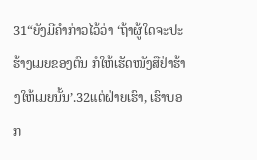31“ຍັງມີຄຳກ່າວໄວ້ວ່າ ‘ຖ້າຜູ້ໃດຈະປະຮ້າງເມຍຂອງຕົນ ກໍໃຫ້ເຮັດໜັງສືຢ່າຮ້າງໃຫ້ເມຍນັ້ນ’.32ແຕ່ຝ່າຍເຮົາ, ເຮົາບອກ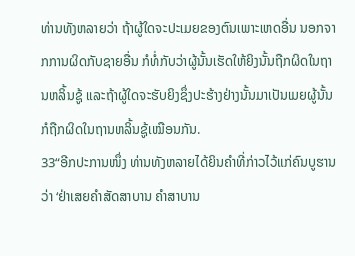ທ່ານທັງຫລາຍວ່າ ຖ້າຜູ້ໃດຈະປະເມຍຂອງຕົນເພາະເຫດອື່ນ ນອກຈາກການຜິດກັບຊາຍອື່ນ ກໍທໍ່ກັບວ່າຜູ້ນັ້ນເຮັດໃຫ້ຍິງນັ້ນຖືກຜິດໃນຖານຫລິ້ນຊູ້ ແລະຖ້າຜູ້ໃດຈະຮັບຍິງຊຶ່ງປະຮ້າງຢ່າງນັ້ນມາເປັນເມຍຜູ້ນັ້ນກໍຖືກຜິດໃນຖານຫລິ້ນຊູ້ເໝືອນກັນ.
33“ອີກປະການໜຶ່ງ ທ່ານທັງຫລາຍໄດ້ຍິນຄຳທີ່ກ່າວໄວ້ແກ່ຄົນບູຮານວ່າ ‘ຢ່າເສຍຄຳສັດສາບານ ຄຳສາບານ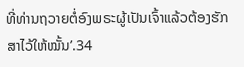ທີ່ທ່ານຖວາຍຕໍ່ອົງພຣະຜູ້ເປັນເຈົ້າແລ້ວຕ້ອງຮັກສາໄວ້ໃຫ້ໝັ້ນ’.34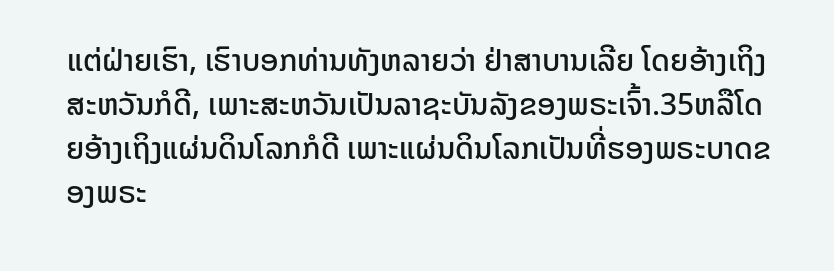ແຕ່ຝ່າຍເຮົາ, ເຮົາບອກທ່ານທັງຫລາຍວ່າ ຢ່າສາບານເລີຍ ໂດຍອ້າງເຖິງສະຫວັນກໍດີ, ເພາະສະຫວັນເປັນລາຊະບັນລັງຂອງພຣະເຈົ້າ.35ຫລືໂດຍອ້າງເຖິງແຜ່ນດິນໂລກກໍດີ ເພາະແຜ່ນດິນໂລກເປັນທີ່ຮອງພຣະບາດຂອງພຣະ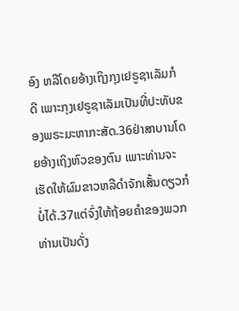ອົງ ຫລືໂດຍອ້າງເຖິງກຸງເຢຣູຊາເລັມກໍດີ ເພາະກຸງເຢຣູຊາເລັມເປັນທີ່ປະທັບຂອງພຣະມະຫາກະສັດ.36ຢ່າສາບານໂດຍອ້າງເຖິງຫົວຂອງຕົນ ເພາະທ່ານຈະເຮັດໃຫ້ຜົມຂາວຫລືດຳຈັກເສັ້ນດຽວກໍບໍ່ໄດ້.37ແຕ່ຈົ່ງໃຫ້ຖ້ອຍຄຳຂອງພວກທ່ານເປັນດັ່ງ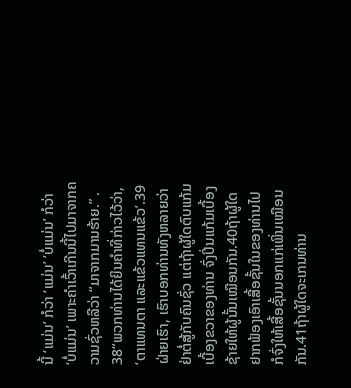ນີ້ ‘ແມ່ນ’ ກໍວ່າ ‘ແມ່ນ’ ‘ບໍ່ແມ່ນ’ ກໍວ່າ ‘ບໍ່ແມ່ນ’ ເພາະຄຳເວົ້າເກີນນີ້ໄປມາຈາກຄວາມຊົ່ວຫລືວ່າ “ມາຈາກມານຮ້າຍ.” .
38“ພວກທ່ານໄດ້ຍິນຄຳທີ່ກ່າວໄວ້ວ່າ, ‘ຕາແທນຕາ ແລະແຂ້ວແທນແຂ້ວ’.39ຝ່າຍເຮົາ, ເຮົາບອກທ່ານທັງຫລາຍວ່າ ຢ່າຕໍ່ສູ້ກັບຄົນຊົ່ວ ແຕ່ຖ້າຜູ້ໃດຕົບແກ້ມເບື້ອງຂວາຂອງທ່ານ ຈົ່ງປິ່ນແກ້ມເບື້ອງຊ້າຍໃຫ້ຜູ້ນັ້ນເໝືອນກັນ.40ຖ້າຜູ້ໃດຢາກຟ້ອງເອົາເສື້ອຊັ້ນໃນຂອງທ່ານໄປ ກໍຈົ່ງໃຫ້ເສື້ອຊັ້ນນອກແກ່ເພິ່ນເໝືອນກັນ.41ຖ້າຜູ້ໃດຈະເກນທ່ານ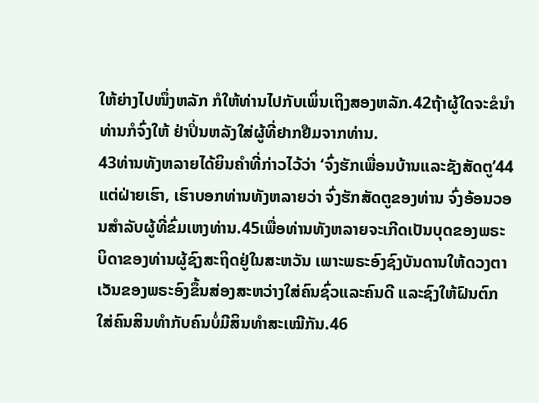ໃຫ້ຍ່າງໄປໜຶ່ງຫລັກ ກໍໃຫ້ທ່ານໄປກັບເພິ່ນເຖິງສອງຫລັກ.42ຖ້າຜູ້ໃດຈະຂໍນຳທ່ານກໍຈົ່ງໃຫ້ ຢ່າປິ່ນຫລັງໃສ່ຜູ້ທີ່ຢາກຢືມຈາກທ່ານ.
43ທ່ານທັງຫລາຍໄດ້ຍິນຄຳທີ່ກ່າວໄວ້ວ່າ ‘ຈົ່ງຮັກເພື່ອນບ້ານແລະຊັງສັດຕູ’44ແຕ່ຝ່າຍເຮົາ, ເຮົາບອກທ່ານທັງຫລາຍວ່າ ຈົ່ງຮັກສັດຕູຂອງທ່ານ ຈົ່ງອ້ອນວອນສຳລັບຜູ້ທີ່ຂົ່ມເຫງທ່ານ.45ເພື່ອທ່ານທັງຫລາຍຈະເກີດເປັນບຸດຂອງພຣະບິດາຂອງທ່ານຜູ້ຊົງສະຖິດຢູ່ໃນສະຫວັນ ເພາະພຣະອົງຊົງບັນດານໃຫ້ດວງຕາເວັນຂອງພຣະອົງຂຶ້ນສ່ອງສະຫວ່າງໃສ່ຄົນຊົ່ວແລະຄົນດີ ແລະຊົງໃຫ້ຝົນຕົກໃສ່ຄົນສິນທຳກັບຄົນບໍ່ມີສິນທຳສະເໝີກັນ.46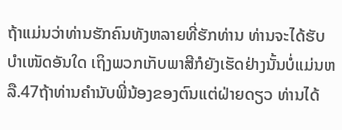ຖ້າແມ່ນວ່າທ່ານຮັກຄົນທັງຫລາຍທີ່ຮັກທ່ານ ທ່ານຈະໄດ້ຮັບບຳເໜັດອັນໃດ ເຖິງພວກເກັບພາສີກໍຍັງເຮັດຢ່າງນັ້ນບໍ່ແມ່ນຫລື.47ຖ້າທ່ານຄຳນັບພີ່ນ້ອງຂອງຕົນແຕ່ຝ່າຍດຽວ ທ່ານໄດ້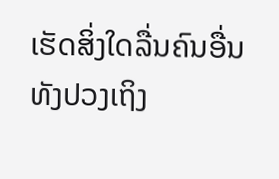ເຮັດສິ່ງໃດລື່ນຄົນອື່ນທັງປວງເຖິງ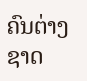ຄົນຕ່າງຊາດ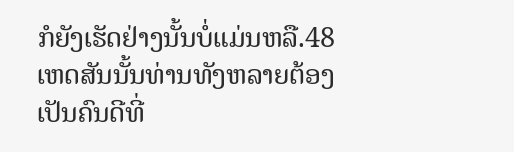ກໍຍັງເຮັດຢ່າງນັ້ນບໍ່ແມ່ນຫລື.48ເຫດສັນນັ້ນທ່ານທັງຫລາຍຕ້ອງເປັນຄົນດີທີ່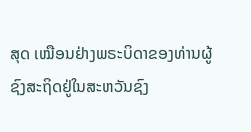ສຸດ ເໝືອນຢ່າງພຣະບິດາຂອງທ່ານຜູ້ຊົງສະຖິດຢູ່ໃນສະຫວັນຊົງ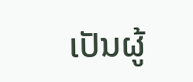ເປັນຜູ້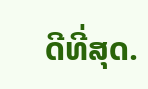ດີທີ່ສຸດ.